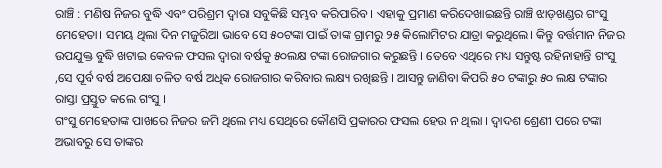ରାଞ୍ଚି : ମଣିଷ ନିଜର ବୁଦ୍ଧି ଏବଂ ପରିଶ୍ରମ ଦ୍ୱାରା ସବୁକିଛି ସମ୍ଭବ କରିପାରିବ । ଏହାକୁ ପ୍ରମାଣ କରିଦେଖାଇଛନ୍ତି ରାଞ୍ଚି ଝାଡ଼ଖଣ୍ଡର ଗଂସୁ ମେହେତା। ସମୟ ଥିଲା ଦିନ ମଜୁରିଆ ଭାବେ ସେ ୫୦ଟଙ୍କା ପାଇଁ ତାଙ୍କ ଗ୍ରାମରୁ ୨୫ କିଲୋମିଟର ଯାତ୍ରା କରୁଥିଲେ। କିନ୍ତୁ ବର୍ତ୍ତମାନ ନିଜର ଉପଯୁକ୍ତ ବୁଦ୍ଧି ଖଟାଇ କେବଳ ଫସଲ ଦ୍ୱାରା ବର୍ଷକୁ ୫୦ଲକ୍ଷ ଟଙ୍କା ରୋଜଗାର କରୁଛନ୍ତି । ତେବେ ଏଥିରେ ମଧ୍ୟ ସନ୍ତୁଷ୍ଟ ରହିନାହାନ୍ତି ଗଂସୁ ,ସେ ପୂର୍ବ ବର୍ଷ ଅପେକ୍ଷା ଚଳିତ ବର୍ଷ ଅଧିକ ରୋଜଗାର କରିବାର ଲକ୍ଷ୍ୟ ରଖିଛନ୍ତି । ଆସନ୍ତୁ ଜାଣିବା କିପରି ୫୦ ଟଙ୍କାରୁ ୫୦ ଲକ୍ଷ ଟଙ୍କାର ରାସ୍ତା ପ୍ରସ୍ତୁତ କଲେ ଗଂସୁ ।
ଗଂସୁ ମେହେତାଙ୍କ ପାଖରେ ନିଜର ଜମି ଥିଲେ ମଧ୍ୟ ସେଥିରେ କୌଣସି ପ୍ରକାରର ଫସଲ ହେଉ ନ ଥିଲା । ଦ୍ୱାଦଶ ଶ୍ରେଣୀ ପରେ ଟଙ୍କା ଅଭାବରୁ ସେ ତାଙ୍କର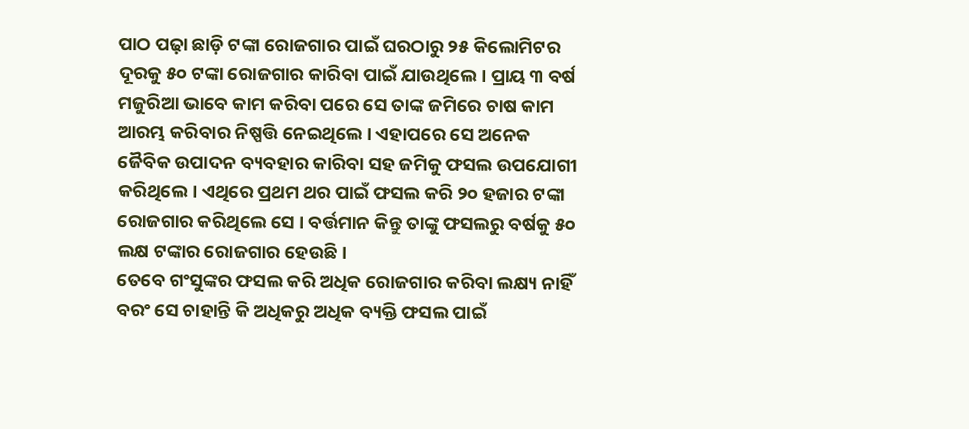ପାଠ ପଢ଼ା ଛାଡ଼ି ଟଙ୍କା ରୋଜଗାର ପାଇଁ ଘରଠାରୁ ୨୫ କିଲୋମିଟର ଦୂରକୁ ୫୦ ଟଙ୍କା ରୋଜଗାର କାରିବା ପାଇଁ ଯାଉଥିଲେ। ପ୍ରାୟ ୩ ବର୍ଷ ମଜୁରିଆ ଭାବେ କାମ କରିବା ପରେ ସେ ତାଙ୍କ ଜମିରେ ଚାଷ କାମ ଆରମ୍ଭ କରିବାର ନିଷ୍ପତ୍ତି ନେଇଥିଲେ । ଏହାପରେ ସେ ଅନେକ ଜୈବିକ ଉପାଦନ ବ୍ୟବହାର କାରିବା ସହ ଜମିକୁ ଫସଲ ଉପଯୋଗୀ କରିଥିଲେ। ଏଥିରେ ପ୍ରଥମ ଥର ପାଇଁ ଫସଲ କରି ୨୦ ହଜାର ଟଙ୍କା ରୋଜଗାର କରିଥିଲେ ସେ । ବର୍ତ୍ତମାନ କିନ୍ତୁ ତାଙ୍କୁ ଫସଲରୁ ବର୍ଷକୁ ୫୦ ଲକ୍ଷ ଟଙ୍କାର ରୋଜଗାର ହେଉଛି।
ତେବେ ଗଂସୁଙ୍କର ଫସଲ କରି ଅଧିକ ରୋଜଗାର କରିବା ଲକ୍ଷ୍ୟ ନାହିଁ ବରଂ ସେ ଚାହାନ୍ତି କି ଅଧିକରୁ ଅଧିକ ବ୍ୟକ୍ତି ଫସଲ ପାଇଁ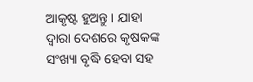ଆକୃଷ୍ଟ ହୁଅନ୍ତୁ । ଯାହା ଦ୍ୱାରା ଦେଶରେ କୃଷକଙ୍କ ସଂଖ୍ୟା ବୃଦ୍ଧି ହେବା ସହ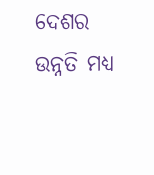ଦେଶର ଉନ୍ନତି ମଧ୍ୟ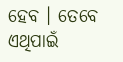ହେବ । ତେବେ ଏଥିପାଇଁ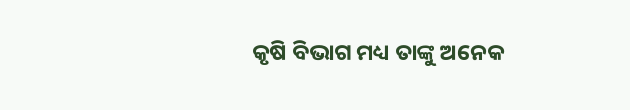କୃଷି ବିଭାଗ ମଧ୍ୟ ତାଙ୍କୁ ଅନେକ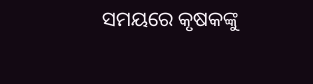ସମୟରେ କୃଷକଙ୍କୁ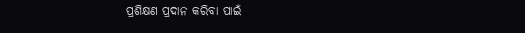ପ୍ରଶିକ୍ଷଣ ପ୍ରଦାନ କରିବା ପାଇଁ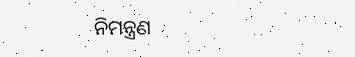ନିମନ୍ତ୍ରଣ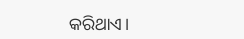କରିଥାଏ।